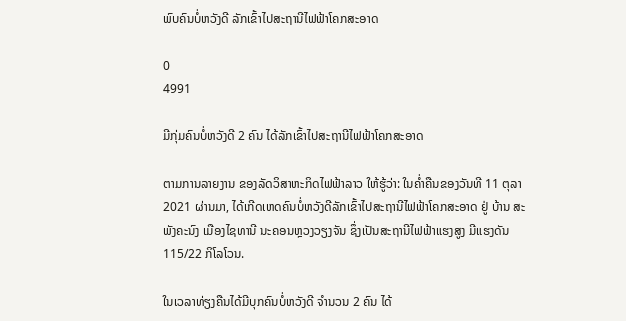ພົບຄົນບໍ່ຫວັງດີ ລັກເຂົ້າໄປສະຖານີໄຟຟ້າໂຄກສະອາດ

0
4991

ມີກຸ່ມຄົນບໍ່ຫວັງດີ 2 ຄົນ ໄດ້ລັກເຂົ້າໄປສະຖານີໄຟຟ້າໂຄກສະອາດ

ຕາມການລາຍງານ ຂອງລັດວິສາຫະກິດໄຟຟ້າລາວ ໃຫ້ຮູ້ວ່າ: ໃນຄໍ່າຄືນຂອງວັນທີ 11 ຕຸລາ 2021 ຜ່ານມາ, ໄດ້ເກີດເຫດຄົນບໍ່ຫວັງດີລັກເຂົ້າໄປສະຖານີໄຟຟ້າໂຄກສະອາດ ຢູ່ ບ້ານ ສະພັງຄະນົງ ເມືອງໄຊທານີ ນະຄອນຫຼວງວຽງຈັນ ຊຶ່ງເປັນສະຖານີໄຟຟ້າແຮງສູງ ມີແຮງດັນ 115/22 ກິໂລໂວນ.

ໃນເວລາທ່ຽງຄືນໄດ້ມີບຸກຄົນບໍ່ຫວັງດີ ຈໍານວນ 2 ຄົນ ໄດ້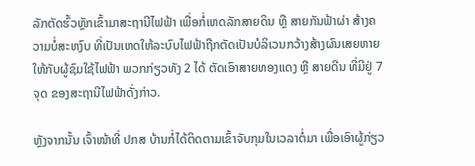ລັກຕັດຮົ້ວຫຼັກເຂົ້າມາສະຖານີໄຟຟ້າ ເພື່ອກໍ່ເຫດລັກສາຍດິນ ຫຼື ສາຍກັນຟ້າຜ່າ ສ້າງຄວາມບໍ່ສະຫງົບ ທີ່ເປັນເຫດໃຫ້ລະບົບໄຟຟ້າຖືກຕັດເປັນບໍລິເວນກວ້າງສ້າງຜົນເສຍຫາຍໃຫ້ກັບຜູ້ຊົມໃຊ້ໄຟຟ້າ ພວກກ່ຽວທັງ 2 ໄດ້ ຕັດເອົາສາຍທອງແດງ ຫຼື ສາຍດີນ ທີ່ມີຢູ່ 7 ຈຸດ ຂອງສະຖານີໄຟຟ້າດັ່ງກ່າວ.

ຫຼັງຈາກນັ້ນ ເຈົ້າໜ້າທີ່ ປກສ ບ້ານກໍ່ໄດ້ຕິດຕາມເຂົ້າຈັບກຸມໃນເວລາຕໍ່ມາ ເພື່ອເອົາຜູ້ກ່ຽວ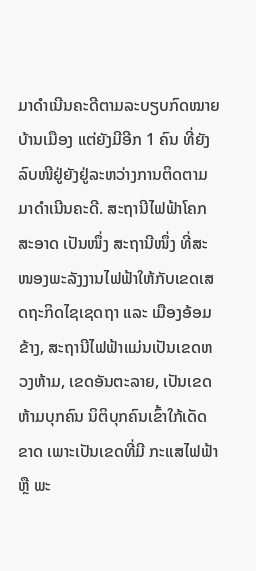ມາດໍາເນີນຄະດີຕາມລະບຽບກົດໝາຍບ້ານເມືອງ ແຕ່ຍັງມີອີກ 1 ຄົນ ທີ່ຍັງລົບໜີຢູ່ຍັງຢູ່ລະຫວ່າງການຕິດຕາມມາດຳເນີນຄະດີ. ສະຖານີໄຟຟ້າໂຄກສະອາດ ເປັນໜຶ່ງ ສະຖານີໜຶ່ງ ທີ່ສະໜອງພະລັງງານໄຟຟ້າໃຫ້ກັບເຂດເສດຖະກິດໄຊເຊດຖາ ແລະ ເມືອງອ້ອມຂ້າງ, ສະຖານີໄຟຟ້າແມ່ນເປັນເຂດຫວງຫ້າມ, ເຂດອັນຕະລາຍ, ເປັນເຂດຫ້າມບຸກຄົນ ນິຕິບຸກຄົນເຂົ້າໃກ້ເດັດຂາດ ເພາະເປັນເຂດທີ່ມີ ກະແສໄຟຟ້າ ຫຼື ພະ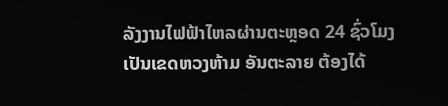ລັງງານໄຟຟ້າໄຫລຜ່ານຕະຫຼອດ 24 ຊົ່ວໂມງ ເປັນເຂດຫວງຫ້າມ ອັນຕະລາຍ ຕ້ອງໄດ້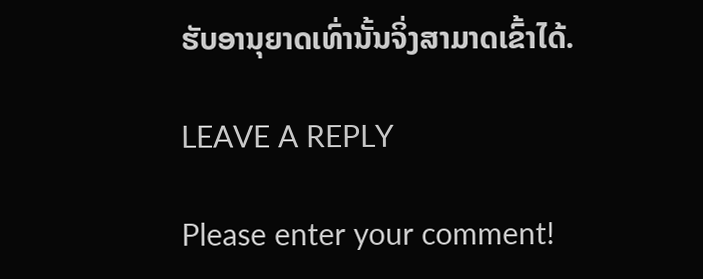ຮັບອານຸຍາດເທົ່ານັ້ນຈິ່ງສາມາດເຂົ້າໄດ້.

LEAVE A REPLY

Please enter your comment!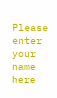Please enter your name here